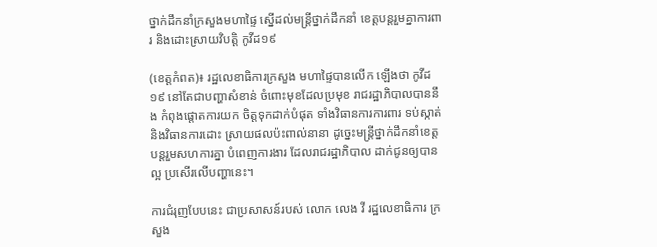ថ្នាក់ដឹកនាំក្រសួងមហាផ្ទៃ ស្នើដល់មន្ត្រីថ្នាក់ដឹកនាំ ខេត្តបន្តរួមគ្នាការពារ និងដោះស្រាយវិបត្តិ កូវីដ១៩

(ខេត្តកំពត)៖ រដ្ឋលេខាធិការក្រសួង មហាផ្ទៃបានលើក ឡើងថា កូវីដ១៩ នៅតែជាបញ្ហាសំខាន់ ចំពោះមុខដែលប្រមុខ រាជរដ្ឋាភិបាលបាននឹង កំពុងផ្តោតការយក ចិត្តទុកដាក់បំផុត ទាំងវិធានការការពារ ទប់ស្កាត់ និងវិធានការដោះ ស្រាយផលប៉ះពាល់នានា ដូច្នេះមន្ត្រីថ្នាក់ដឹកនាំខេត្ត បន្តរួមសហការគ្នា បំពេញការងារ ដែលរាជរដ្ឋាភិបាល ដាក់ជូនឲ្យបានល្អ ប្រសើរលើបញ្ហានេះ។

ការជំរុញបែបនេះ ជាប្រសាសន៍របស់ លោក លេង វី រដ្ឋលេខាធិការ ក្រសួង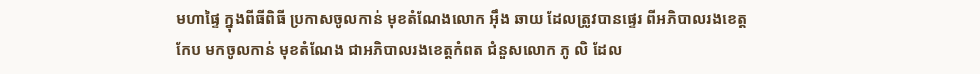មហាផ្ទៃ ក្នុងពីធីពិធី ប្រកាសចូលកាន់ មុខតំណែងលោក អ៊ឹង ឆាយ ដែលត្រូវបានផ្ទេរ ពីអភិបាលរងខេត្តកែប មកចូលកាន់ មុខតំណែង ជាអភិបាលរងខេត្តកំពត ជំនួសលោក ភូ លិ ដែល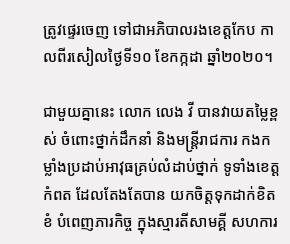ត្រូវផ្ទេរចេញ ទៅជាអភិបាលរងខេត្តកែប កាលពីរសៀលថ្ងៃទី១០ ខែកក្កដា ឆ្នាំ២០២០។

ជាមួយគ្នានេះ លោក លេង វី បានវាយតម្លៃខ្ពស់ ចំពោះថ្នាក់ដឹកនាំ និងមន្ត្រីរាជការ កងកម្លាំងប្រដាប់អាវុធគ្រប់លំដាប់ថ្នាក់ ទូទាំងខេត្តកំពត ដែលតែងតែបាន យកចិត្តទុកដាក់ខិតខំ បំពេញភារកិច្ច ក្នុងស្មារតីសាមគ្គី សហការ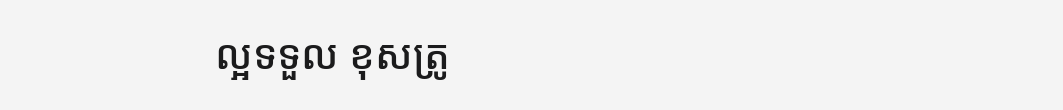ល្អទទួល ខុសត្រូ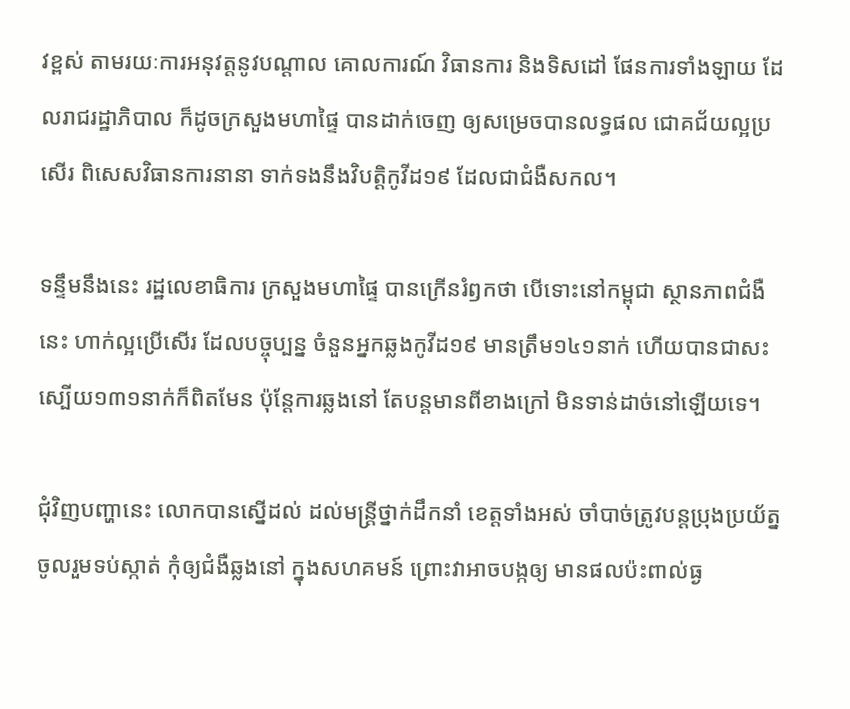វខ្ពស់ តាមរយៈការអនុវត្តនូវបណ្ដាល គោលការណ៍ វិធានការ និងទិសដៅ ផែនការទាំងឡាយ ដែលរាជរដ្ឋាភិបាល ក៏ដូចក្រសួងមហាផ្ទៃ បានដាក់ចេញ ឲ្យសម្រេចបានលទ្ធផល ជោគជ័យល្អប្រសើរ ពិសេសវិធានការនានា ទាក់ទងនឹងវិបត្តិកូវីដ១៩ ដែលជាជំងឺសកល។

ទន្ទឹមនឹងនេះ រដ្ឋលេខាធិការ ក្រសួងមហាផ្ទៃ បានក្រើនរំឭកថា បើទោះនៅកម្ពុជា ស្ថានភាពជំងឺនេះ ហាក់ល្អប្រើសើរ ដែលបច្ចុប្បន្ន ចំនួនអ្នកឆ្លងកូវីដ១៩ មានត្រឹម១៤១នាក់ ហើយបានជាសះ ស្បើយ១៣១នាក់ក៏ពិតមែន ប៉ុន្តែការឆ្លងនៅ តែបន្តមានពីខាងក្រៅ មិនទាន់ដាច់នៅឡើយទេ។

ជុំវិញបញ្ហានេះ លោកបានស្នើដល់ ដល់មន្ត្រីថ្នាក់ដឹកនាំ ខេត្តទាំងអស់ ចាំបាច់ត្រូវបន្តប្រុងប្រយ័ត្ន ចូលរួមទប់ស្កាត់ កុំឲ្យជំងឺឆ្លងនៅ ក្នុងសហគមន៍ ព្រោះវាអាចបង្កឲ្យ មានផលប៉ះពាល់ធ្ង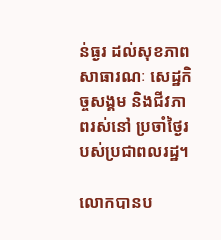ន់ធ្ងរ ដល់សុខភាពសាធារណៈ សេដ្ឋកិច្ចសង្គម និងជីវភាពរស់នៅ ប្រចាំថ្ងៃរបស់ប្រជាពលរដ្ឋ។

លោកបានប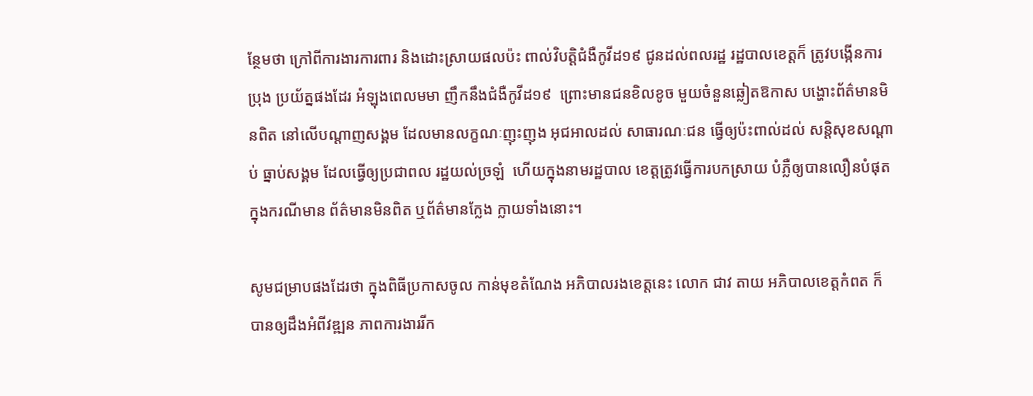ន្ថែមថា ក្រៅពីការងារការពារ និងដោះស្រាយផលប៉ះ ពាល់វិបត្តិជំងឺកូវីដ១៩ ជូនដល់ពលរដ្ឋ រដ្ឋបាលខេត្តក៏ ត្រូវបង្កើនការប្រុង ប្រយ័ត្នផងដែរ អំឡុងពេលមមា ញឹកនឹងជំងឺកូវីដ១៩  ព្រោះមានជនខិលខូច មួយចំនួនឆ្លៀតឱកាស បង្ហោះព័ត៌មានមិនពិត នៅលើបណ្តាញសង្គម ដែលមានលក្ខណៈញុះញុង អុជអាលដល់ សាធារណៈជន ធ្វើឲ្យប៉ះពាល់ដល់ សន្តិសុខសណ្តាប់ ធ្នាប់សង្គម ដែលធ្វើឲ្យប្រជាពល រដ្ឋយល់ច្រឡំ  ហើយក្នុងនាមរដ្ឋបាល ខេត្តត្រូវធ្វើការបកស្រាយ បំភ្លឺឲ្យបានលឿនបំផុត  ក្នុងករណីមាន ព័ត៌មានមិនពិត ឬព័ត៌មានក្លែង ក្លាយទាំងនោះ។

សូមជម្រាបផងដែរថា ក្នុងពិធីប្រកាសចូល កាន់មុខតំណែង អភិបាលរងខេត្តនេះ លោក ជាវ តាយ អភិបាលខេត្តកំពត ក៏បានឲ្យដឹងអំពីវឌ្ឍន ភាពការងាររីក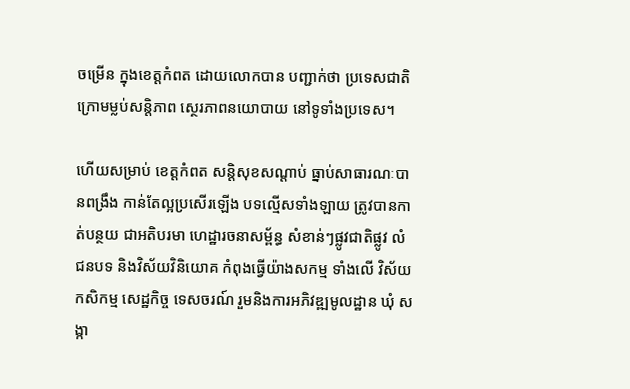ចម្រើន ក្នុងខេត្តកំពត ដោយលោកបាន បញ្ជាក់ថា ប្រទេសជាតិ ក្រោមម្លប់សន្តិភាព ស្ថេរភាពនយោបាយ នៅទូទាំងប្រទេស។

ហើយសម្រាប់ ខេត្តកំពត សន្តិសុខសណ្តាប់ ធ្នាប់សាធារណៈបានពង្រឹង កាន់តែល្អប្រសើរឡើង បទល្មើសទាំងឡាយ ត្រូវបានកាត់បន្ថយ ជាអតិបរមា ហេដ្ឋារចនាសម្ព័ន្ធ សំខាន់ៗផ្លូវជាតិផ្លូវ លំជនបទ និងវិស័យវិនិយោគ កំពុងធ្វើយ៉ាងសកម្ម ទាំងលើ វិស័យកសិកម្ម សេដ្ឋកិច្ច ទេសចរណ៍ រួមនិងការអភិវឌ្ឍមូលដ្ឋាន ឃុំ សង្កា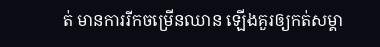ត់ មានការរីកចម្រើនឈាន ឡើងគួរឲ្យកត់សម្គា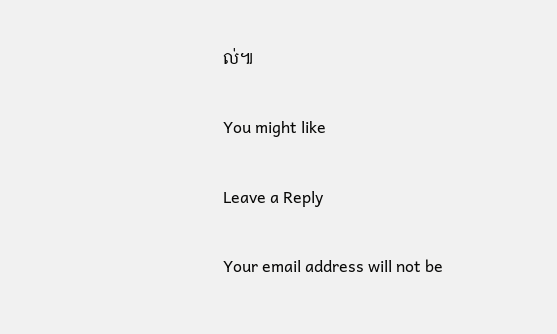ល់៕

You might like

Leave a Reply

Your email address will not be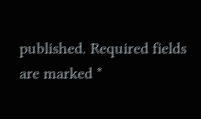published. Required fields are marked *